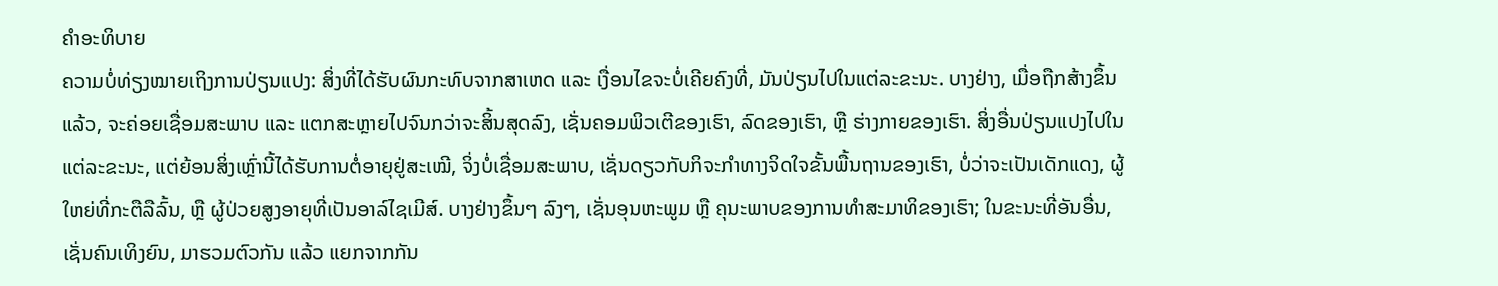ຄຳອະທິບາຍ
ຄວາມບໍ່ທ່ຽງໝາຍເຖິງການປ່ຽນແປງ: ສິ່ງທີ່ໄດ້ຮັບຜົນກະທົບຈາກສາເຫດ ແລະ ເງື່ອນໄຂຈະບໍ່ເຄີຍຄົງທີ່, ມັນປ່ຽນໄປໃນແຕ່ລະຂະນະ. ບາງຢ່າງ, ເມື່ອຖືກສ້າງຂຶ້ນແລ້ວ, ຈະຄ່ອຍເຊື່ອມສະພາບ ແລະ ແຕກສະຫຼາຍໄປຈົນກວ່າຈະສິ້ນສຸດລົງ, ເຊັ່ນຄອມພິວເຕີຂອງເຮົາ, ລົດຂອງເຮົາ, ຫຼື ຮ່າງກາຍຂອງເຮົາ. ສິ່ງອື່ນປ່ຽນແປງໄປໃນແຕ່ລະຂະນະ, ແຕ່ຍ້ອນສິ່ງເຫຼົ່ານີ້ໄດ້ຮັບການຕໍ່ອາຍຸຢູ່ສະເໝີ, ຈິ່ງບໍ່ເຊື່ອມສະພາບ, ເຊັ່ນດຽວກັບກິຈະກຳທາງຈິດໃຈຂັ້ນພື້ນຖານຂອງເຮົາ, ບໍ່ວ່າຈະເປັນເດັກແດງ, ຜູ້ໃຫຍ່ທີ່ກະຕືລືລົ້ນ, ຫຼື ຜູ້ປ່ວຍສູງອາຍຸທີ່ເປັນອາລ໌ໄຊເມີສ໌. ບາງຢ່າງຂຶ້ນໆ ລົງໆ, ເຊັ່ນອຸນຫະພູມ ຫຼື ຄຸນະພາບຂອງການທຳສະມາທິຂອງເຮົາ; ໃນຂະນະທີ່ອັນອື່ນ, ເຊັ່ນຄົນເທິງຍົນ, ມາຮວມຕົວກັນ ແລ້ວ ແຍກຈາກກັນ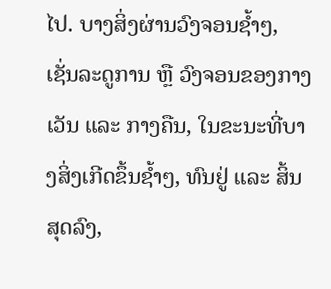ໄປ. ບາງສິ່ງຜ່ານວົງຈອນຊ້ຳໆ, ເຊັ່ນລະດູການ ຫຼື ວົງຈອນຂອງກາງເວັນ ແລະ ກາງຄືນ, ໃນຂະນະທີ່ບາງສິ່ງເກີດຂຶ້ນຊ້ຳໆ, ທົນຢູ່ ແລະ ສິ້ນສຸດລົງ,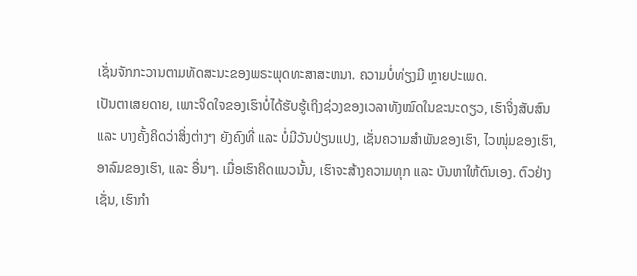ເຊັ່ນຈັກກະວານຕາມທັດສະນະຂອງພຣະພຸດທະສາສະຫນາ. ຄວາມບໍ່ທ່ຽງມີ ຫຼາຍປະເພດ.
ເປັນຕາເສຍດາຍ, ເພາະຈິດໃຈຂອງເຮົາບໍ່ໄດ້ຮັບຮູ້ເຖິງຊ່ວງຂອງເວລາທັງໝົດໃນຂະນະດຽວ, ເຮົາຈິ່ງສັບສົນ ແລະ ບາງຄັ້ງຄິດວ່າສິ່ງຕ່າງໆ ຍັງຄົງທີ່ ແລະ ບໍ່ມີວັນປ່ຽນແປງ, ເຊັ່ນຄວາມສຳພັນຂອງເຮົາ, ໄວໜຸ່ມຂອງເຮົາ, ອາລົມຂອງເຮົາ, ແລະ ອື່ນໆ. ເມື່ອເຮົາຄິດແນວນັ້ນ, ເຮົາຈະສ້າງຄວາມທຸກ ແລະ ບັນຫາໃຫ້ຕົນເອງ. ຕົວຢ່າງເຊັ່ນ, ເຮົາກຳ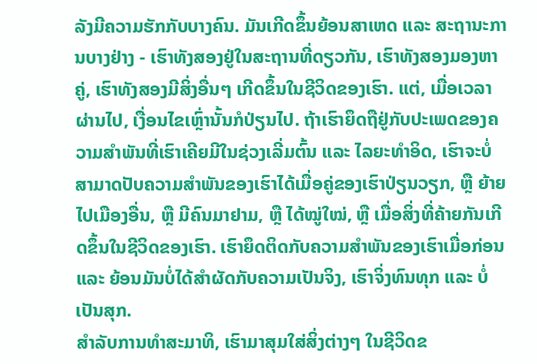ລັງມີຄວາມຮັກກັບບາງຄົນ. ມັນເກີດຂຶ້ນຍ້ອນສາເຫດ ແລະ ສະຖານະການບາງຢ່າງ - ເຮົາທັງສອງຢູ່ໃນສະຖານທີ່ດຽວກັນ, ເຮົາທັງສອງມອງຫາຄູ່, ເຮົາທັງສອງມີສິ່ງອື່ນໆ ເກີດຂຶ້ນໃນຊີວິດຂອງເຮົາ. ແຕ່, ເມື່ອເວລາຜ່ານໄປ, ເງື່ອນໄຂເຫຼົ່ານັ້ນກໍປ່ຽນໄປ. ຖ້າເຮົາຍຶດຖືຢູ່ກັບປະເພດຂອງຄວາມສຳພັນທີ່ເຮົາເຄີຍມີໃນຊ່ວງເລີ່ມຕົ້ນ ແລະ ໄລຍະທຳອິດ, ເຮົາຈະບໍ່ສາມາດປັບຄວາມສຳພັນຂອງເຮົາໄດ້ເມື່ອຄູ່ຂອງເຮົາປ່ຽນວຽກ, ຫຼື ຍ້າຍໄປເມືອງອື່ນ, ຫຼື ມີຄົນມາຢາມ, ຫຼື ໄດ້ໝູ່ໃໝ່, ຫຼື ເມື່ອສິ່ງທີ່ຄ້າຍກັນເກີດຂຶ້ນໃນຊີວິດຂອງເຮົາ. ເຮົາຍຶດຕິດກັບຄວາມສຳພັນຂອງເຮົາເມື່ອກ່ອນ ແລະ ຍ້ອນມັນບໍ່ໄດ້ສຳຜັດກັບຄວາມເປັນຈິງ, ເຮົາຈິ່ງທົນທຸກ ແລະ ບໍ່ເປັນສຸກ.
ສຳລັບການທຳສະມາທິ, ເຮົາມາສຸມໃສ່ສິ່ງຕ່າງໆ ໃນຊີວິດຂ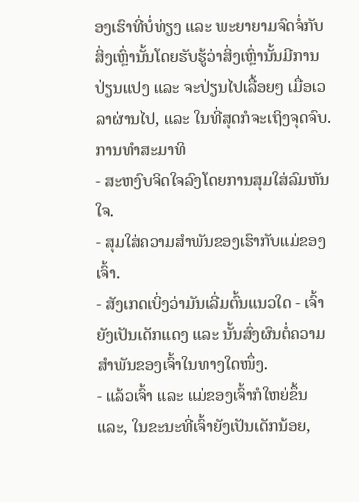ອງເຮົາທີ່ບໍ່ທ່ຽງ ແລະ ພະຍາຍາມຈົດຈໍ່ກັບສິ່ງເຫຼົ່ານັ້ນໂດຍຮັບຮູ້ວ່າສິ່ງເຫຼົ່ານັ້ນມີການປ່ຽນແປງ ແລະ ຈະປ່ຽນໄປເລື້ອຍໆ ເມື່ອເວລາຜ່ານໄປ, ແລະ ໃນທີ່ສຸດກໍຈະເຖິງຈຸດຈົບ.
ການທຳສະມາທິ
- ສະຫງົບຈິດໃຈລົງໂດຍການສຸມໃສ່ລົມຫັນໃຈ.
- ສຸມໃສ່ຄວາມສຳພັນຂອງເຮົາກັບແມ່ຂອງເຈົ້າ.
- ສັງເກດເບິ່ງວ່າມັນເລີ່ມຕົ້ນແນວໃດ - ເຈົ້າຍັງເປັນເດັກແດງ ແລະ ນັ້ນສົ່ງຜົນຕໍ່ຄວາມສຳພັນຂອງເຈົ້າໃນທາງໃດໜຶ່ງ.
- ແລ້ວເຈົ້າ ແລະ ແມ່ຂອງເຈົ້າກໍໃຫຍ່ຂຶ້ນ ແລະ, ໃນຂະນະທີ່ເຈົ້າຍັງເປັນເດັກນ້ອຍ,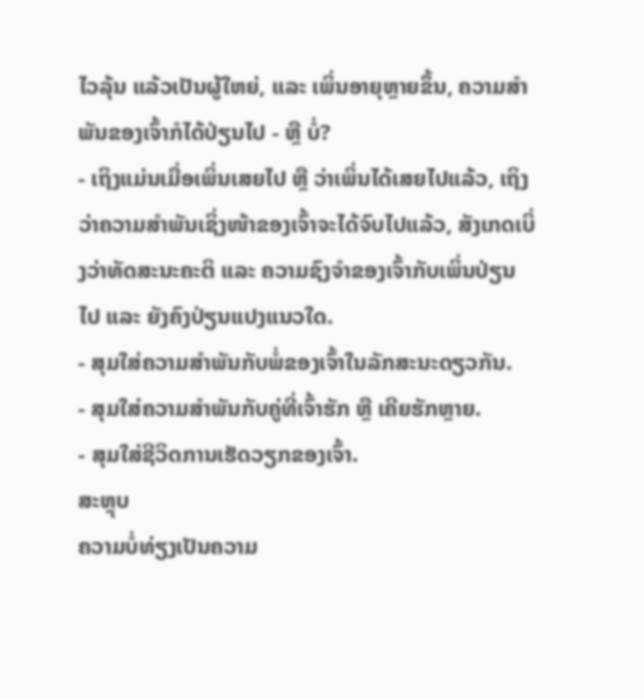ໄວລຸ້ນ ແລ້ວເປັນຜູ້ໃຫຍ່, ແລະ ເພິ່ນອາຍຸຫຼາຍຂຶ້ນ, ຄວາມສຳພັນຂອງເຈົ້າກໍໄດ້ປ່ຽນໄປ - ຫຼື ບໍ່?
- ເຖິງແມ່ນເມື່ອເພິ່ນເສຍໄປ ຫຼື ວ່າເພິ່ນໄດ້ເສຍໄປແລ້ວ, ເຖິງວ່າຄວາມສຳພັນເຊິ່ງໜ້າຂອງເຈົ້າຈະໄດ້ຈົບໄປແລ້ວ, ສັງເກດເບິ່ງວ່າທັດສະນະຄະຕິ ແລະ ຄວາມຊົງຈຳຂອງເຈົ້າກັບເພິ່ນປ່ຽນໄປ ແລະ ຍັງຄົງປ່ຽນແປງແນວໃດ.
- ສຸມໃສ່ຄວາມສຳພັນກັບພໍ່ຂອງເຈົ້າໃນລັກສະນະດຽວກັນ.
- ສຸມໃສ່ຄວາມສຳພັນກັບຄູ່ທີ່ເຈົ້າຮັກ ຫຼື ເຄີຍຮັກຫຼາຍ.
- ສຸມໃສ່ຊີວິດການເຮັດວຽກຂອງເຈົ້າ.
ສະຫຼຸບ
ຄວາມບໍ່ທ່ຽງເປັນຄວາມ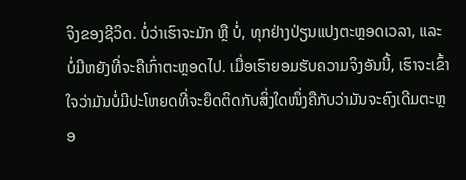ຈິງຂອງຊີວິດ. ບໍ່ວ່າເຮົາຈະມັກ ຫຼື ບໍ່, ທຸກຢ່າງປ່ຽນແປງຕະຫຼອດເວລາ, ແລະ ບໍ່ມີຫຍັງທີ່ຈະຄືເກົ່າຕະຫຼອດໄປ. ເມື່ອເຮົາຍອມຮັບຄວາມຈິງອັນນີ້, ເຮົາຈະເຂົ້າໃຈວ່າມັນບໍ່ມີປະໂຫຍດທີ່ຈະຍຶດຕິດກັບສິ່ງໃດໜຶ່ງຄືກັບວ່າມັນຈະຄົງເດີມຕະຫຼອ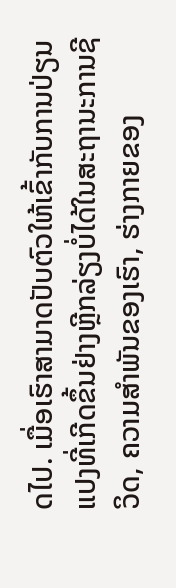ດໄປ. ເມື່ອເຮົາສາມາດປັບຕົວໃຫ້ເຂົ້າກັບການປ່ຽນແປງທີ່ເກີດຂຶ້ນຢ່າງຫຼີກລ່ຽງບໍ່ໄດ້ໃນສະຖານະການຊີວິດ, ຄວາມສຳພັນຂອງເຮົາ, ຮ່າງກາຍຂອງ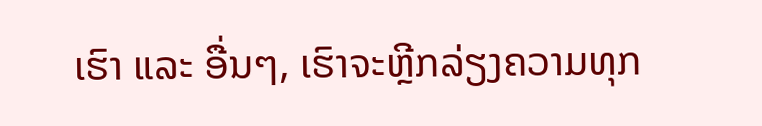ເຮົາ ແລະ ອື່ນໆ, ເຮົາຈະຫຼີກລ່ຽງຄວາມທຸກ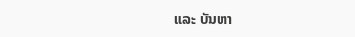ແລະ ບັນຫາ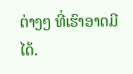ຕ່າງໆ ທີ່ເຮົາອາດມີໄດ້.